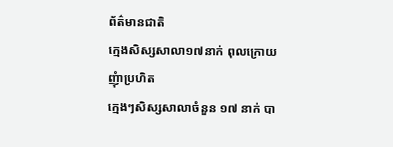ព័ត៌មានជាតិ
ក្មេងសិស្សសាលា១៧នាក់ ពុលក្រោយញុំាប្រហិត
ក្មេងៗសិស្សសាលាចំនួន ១៧ នាក់ បា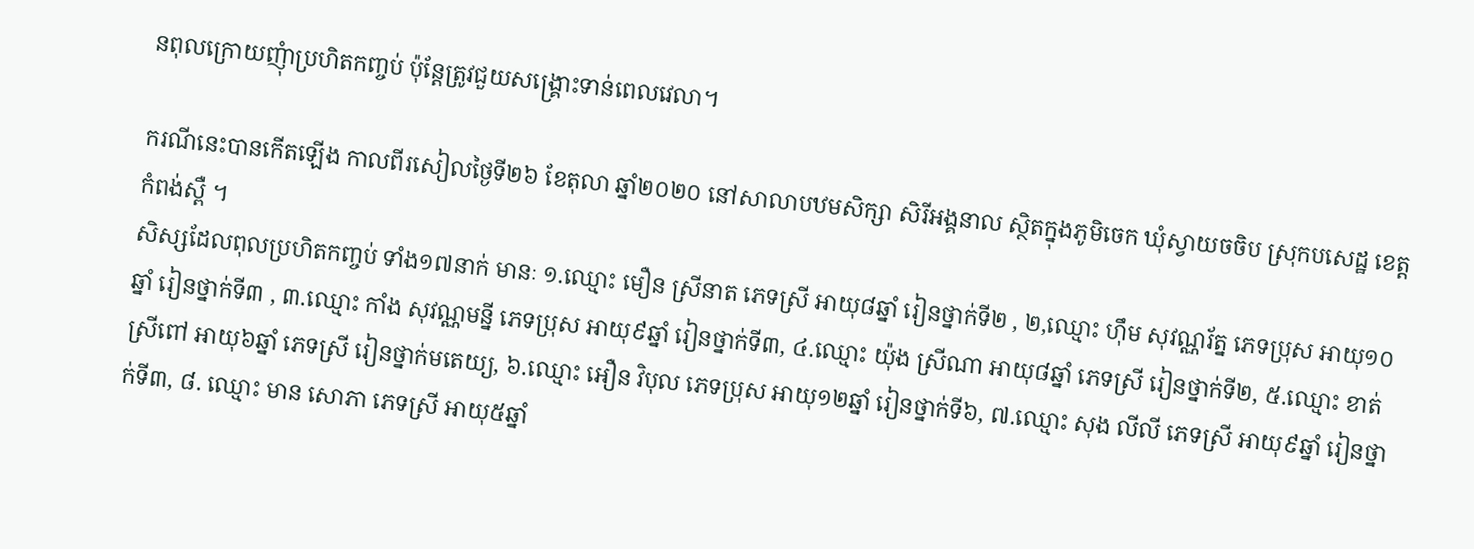នពុលក្រោយញុំាប្រហិតកញ្ចប់ ប៉ុន្តែត្រូវជួយសង្គ្រោះទាន់ពេលវេលា។

ករណីនេះបានកើតឡើង កាលពីរសៀលថ្ងៃទី២៦ ខែតុលា ឆ្នាំ២០២០ នៅសាលាបឋមសិក្សា សិរីអង្គនាល ស្ថិតក្នុងភូមិចេក ឃុំស្វាយចចិប ស្រុកបសេដ្ឋ ខេត្តកំពង់ស្ពឺ ។
សិស្សដែលពុលប្រហិតកញ្ចប់ ទាំង១៧នាក់ មានៈ ១.ឈ្មោះ មឿន ស្រីនាត ភេទស្រី អាយុ៨ឆ្នាំ រៀនថ្នាក់ទី២ , ២,ឈ្មោះ ហ៊ឹម សុវណ្ណរ័ត្ន ភេទប្រុស អាយុ១០ឆ្នាំ រៀនថ្នាក់ទី៣ , ៣.ឈ្មោះ កាំង សុវណ្ណមន្នី ភេទប្រុស អាយុ៩ឆ្នាំ រៀនថ្នាក់ទី៣, ៤.ឈ្មោះ យ៉ុង ស្រីណា អាយុ៨ឆ្នាំ ភេទស្រី រៀនថ្នាក់ទី២, ៥.ឈ្មោះ ខាត់ ស្រីពៅ អាយុ៦ឆ្នាំ ភេទស្រី រៀនថ្នាក់មតេយ្យ, ៦.ឈ្មោះ អឿន វិបុល ភេទប្រុស អាយុ១២ឆ្នាំ រៀនថ្នាក់ទី៦, ៧.ឈ្មោះ សុង លីលី ភេទស្រី អាយុ៩ឆ្នាំ រៀនថ្នាក់ទី៣, ៨. ឈ្មោះ មាន សោភា ភេទស្រី អាយុ៥ឆ្នាំ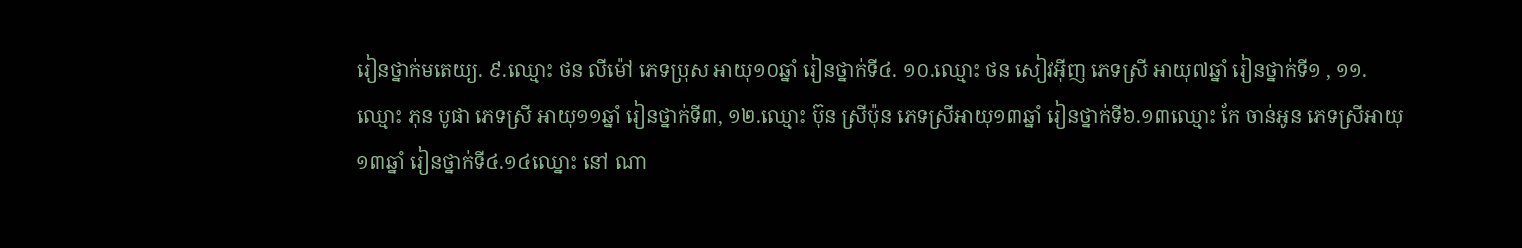រៀនថ្នាក់មតេយ្យ. ៩.ឈ្មោះ ថន លីម៉ៅ ភេទប្រុស អាយុ១០ឆ្នាំ រៀនថ្នាក់ទី៤. ១០.ឈ្មោះ ថន សៀវអ៊ីញ ភេទស្រី អាយុ៧ឆ្នាំ រៀនថ្នាក់ទី១ , ១១.ឈ្មោះ ភុន បូផា ភេទស្រី អាយុ១១ឆ្នាំ រៀនថ្នាក់ទី៣, ១២.ឈ្មោះ ប៊ុន ស្រីប៉ុន ភេទស្រីអាយុ១៣ឆ្នាំ រៀនថ្នាក់ទី៦.១៣ឈ្មោះ កែ ចាន់អូន ភេទស្រីអាយុ១៣ឆ្នាំ រៀនថ្នាក់ទី៤.១៤ឈ្នោះ នៅ ណា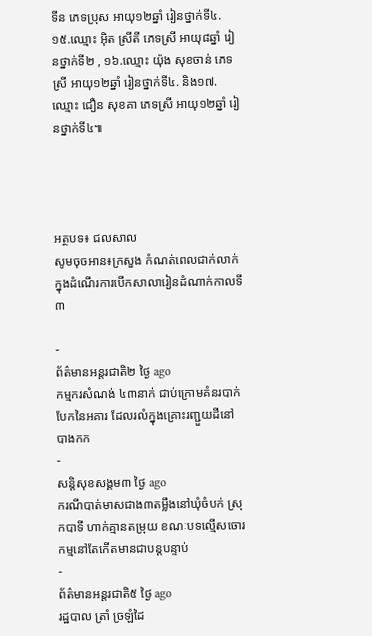ទីន ភេទប្រុស អាយុ១២ឆ្នាំ រៀនថ្នាក់ទី៤. ១៥.ឈ្មោះ អ៊ិត ស្រីតី ភេទស្រី អាយុ៨ឆ្នាំ រៀនថ្នាក់ទី២ , ១៦.ឈ្មោះ យ៉ុង សុខចាន់ ភេទស្រី អាយុ១២ឆ្នាំ រៀនថ្នាក់ទី៤. និង១៧.ឈ្មោះ ជឿន សុខគា ភេទស្រី អាយុ១២ឆ្នាំ រៀនថ្នាក់ទី៤៕




អត្ថបទ៖ ជលសាល
សូមចុចអាន៖ក្រសួង កំណត់ពេលជាក់លាក់ ក្នុងដំណើរការបើកសាលារៀនដំណាក់កាលទី៣

-
ព័ត៌មានអន្ដរជាតិ២ ថ្ងៃ ago
កម្មករសំណង់ ៤៣នាក់ ជាប់ក្រោមគំនរបាក់បែកនៃអគារ ដែលរលំក្នុងគ្រោះរញ្ជួយដីនៅ បាងកក
-
សន្តិសុខសង្គម៣ ថ្ងៃ ago
ករណីបាត់មាសជាង៣តម្លឹងនៅឃុំចំបក់ ស្រុកបាទី ហាក់គ្មានតម្រុយ ខណៈបទល្មើសចោរកម្មនៅតែកើតមានជាបន្តបន្ទាប់
-
ព័ត៌មានអន្ដរជាតិ៥ ថ្ងៃ ago
រដ្ឋបាល ត្រាំ ច្រឡំដៃ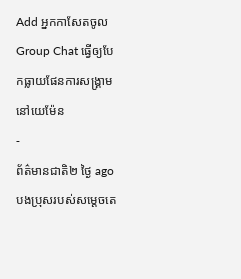Add អ្នកកាសែតចូល Group Chat ធ្វើឲ្យបែកធ្លាយផែនការសង្គ្រាម នៅយេម៉ែន
-
ព័ត៌មានជាតិ២ ថ្ងៃ ago
បងប្រុសរបស់សម្ដេចតេ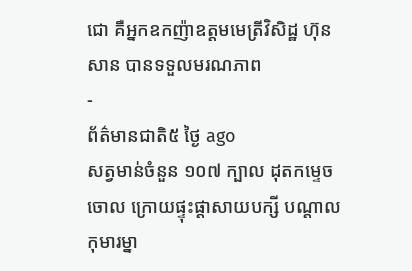ជោ គឺអ្នកឧកញ៉ាឧត្តមមេត្រីវិសិដ្ឋ ហ៊ុន សាន បានទទួលមរណភាព
-
ព័ត៌មានជាតិ៥ ថ្ងៃ ago
សត្វមាន់ចំនួន ១០៧ ក្បាល ដុតកម្ទេចចោល ក្រោយផ្ទុះផ្ដាសាយបក្សី បណ្តាលកុមារម្នា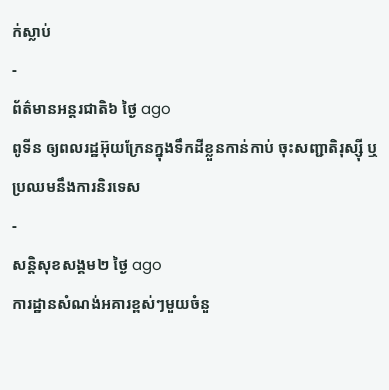ក់ស្លាប់
-
ព័ត៌មានអន្ដរជាតិ៦ ថ្ងៃ ago
ពូទីន ឲ្យពលរដ្ឋអ៊ុយក្រែនក្នុងទឹកដីខ្លួនកាន់កាប់ ចុះសញ្ជាតិរុស្ស៊ី ឬប្រឈមនឹងការនិរទេស
-
សន្តិសុខសង្គម២ ថ្ងៃ ago
ការដ្ឋានសំណង់អគារខ្ពស់ៗមួយចំនួ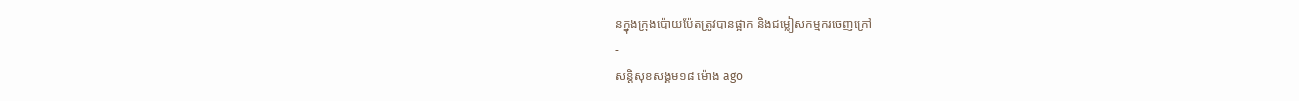នក្នុងក្រុងប៉ោយប៉ែតត្រូវបានផ្អាក និងជម្លៀសកម្មករចេញក្រៅ
-
សន្តិសុខសង្គម១៨ ម៉ោង ago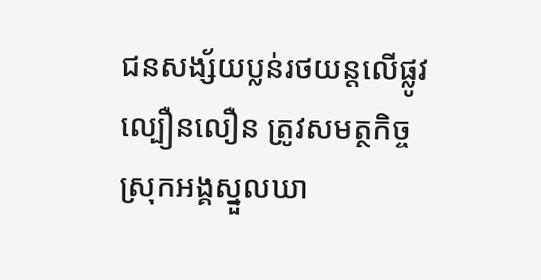ជនសង្ស័យប្លន់រថយន្តលើផ្លូវល្បឿនលឿន ត្រូវសមត្ថកិច្ចស្រុកអង្គស្នួលឃា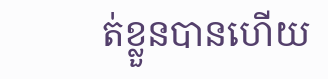ត់ខ្លួនបានហើយ